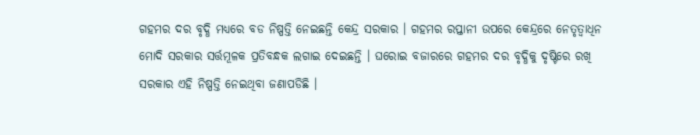ଗହମର ଦର ବୃଦ୍ଧି ମଧ୍ୟରେ ବଡ ନିଷ୍ପତ୍ତି ନେଇଛନ୍ତି କେନ୍ଦ୍ର ସରକାର । ଗହମର ରପ୍ତାନୀ ଉପରେ କେନ୍ଦ୍ରରେ ନେତୃତ୍ବାଧିନ ମୋଦି ସରକାର ସର୍ତ୍ତମୂଳକ ପ୍ରତିବନ୍ଧକ ଲଗାଇ ଦେଇଛନ୍ତି । ଘରୋଇ ବଜାରରେ ଗହମର ଦର ବୃଦ୍ଧିକୁ ଦୃଷ୍ଟିରେ ରଖି ସରକାର ଏହି ନିଷ୍ପତ୍ତି ନେଇଥିବା ଜଣାପଡିଛି ।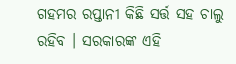ଗହମର ରପ୍ତାନୀ କିଛି ସର୍ତ୍ତ ସହ ଚାଲୁ ରହିବ । ସରକାରଙ୍କ ଏହି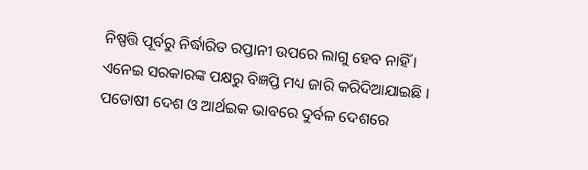ନିଷ୍ପତ୍ତି ପୂର୍ବରୁ ନିର୍ଦ୍ଧାରିତ ରପ୍ତାନୀ ଉପରେ ଲାଗୁ ହେବ ନାହିଁ । ଏନେଇ ସରକାରଙ୍କ ପକ୍ଷରୁ ବିଜ୍ଞପ୍ତି ମଧ୍ୟ ଜାରି କରିଦିଆଯାଇଛି । ପଡୋଷୀ ଦେଶ ଓ ଆର୍ଥଇକ ଭାବରେ ଦୁର୍ବଳ ଦେଶରେ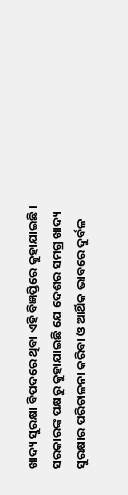ଖାଦ୍ୟ ସୁରକ୍ଷା ବିପଦରେ ଥିବା ଏହି ବିଜ୍ଞପ୍ତିରେ କୁହାଯାଇଛି ।
ସରକାରଙ୍କ ପକ୍ଷରୁ କୁହାଯାଇଛି ଯେ ଦେଶର ସମଗ୍ର ଖାଦ୍ୟ ସୁରକ୍ଷାର ପରିଚାଳନା କରିବା ଓ ଆର୍ଥିକ ଭାବରେ ଦୁର୍ବଳ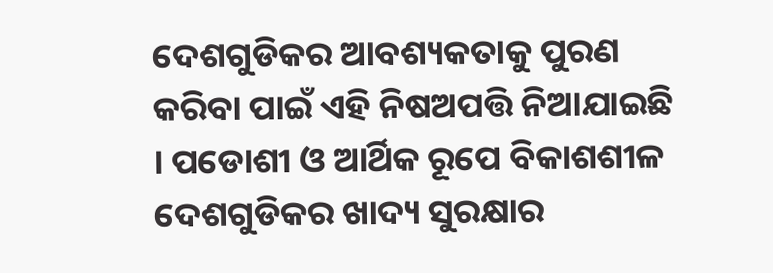ଦେଶଗୁଡିକର ଆବଶ୍ୟକତାକୁ ପୁରଣ କରିବା ପାଇଁ ଏହି ନିଷଅପତ୍ତି ନିଆଯାଇଛି । ପଡୋଶୀ ଓ ଆର୍ଥିକ ରୂପେ ବିକାଶଶୀଳ ଦେଶଗୁଡିକର ଖାଦ୍ୟ ସୁରକ୍ଷାର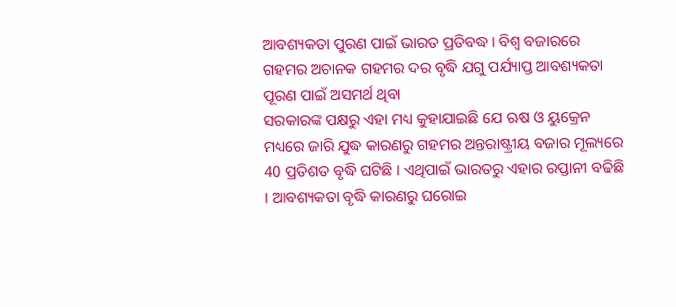ଆବଶ୍ୟକତା ପୁରଣ ପାଇଁ ଭାରତ ପ୍ରତିବଦ୍ଧ । ବିଶ୍ବ ବଜାରରେ ଗହମର ଅଚାନକ ଗହମର ଦର ବୃଦ୍ଧି ଯଗୁ ପର୍ଯ୍ୟାପ୍ତ ଆବଶ୍ୟକତା ପୂରଣ ପାଇଁ ଅସମର୍ଥ ଥିବା
ସରକାରଙ୍କ ପକ୍ଷରୁ ଏହା ମଧ୍ୟ କୁହାଯାଇଛି ଯେ ଋଷ ଓ ୟୁକ୍ରେନ ମଧ୍ୟରେ ଜାରି ଯୁଦ୍ଧ କାରଣରୁ ଗହମର ଅନ୍ତରାଷ୍ଟ୍ରୀୟ ବଜାର ମୂଲ୍ୟରେ 40 ପ୍ରତିଶତ ବୃଦ୍ଧି ଘଟିଛି । ଏଥିପାଇଁ ଭାରତରୁ ଏହାର ରପ୍ତାନୀ ବଢିଛି । ଆବଶ୍ୟକତା ବୃଦ୍ଧି କାରଣରୁ ଘରୋଇ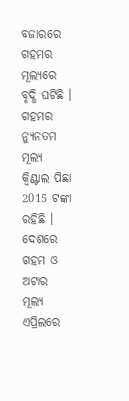ବଜାରରେ ଗହମର ମୂଲ୍ୟରେ ବୃଦ୍ଧି ଘଟିଛି ।
ଗହମର ନ୍ୟୁନତମ ମୂଲ୍ୟ କ୍ବିଣ୍ଟାଲ ପିଛା 2015 ଟଙ୍କା ରହିଛି । ଦେଶରେ ଗହମ ଓ ଅଟାର ମୂଲ୍ୟ ଏପ୍ରିଲରେ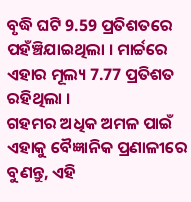ବୃଦ୍ଧି ଘଟି 9.59 ପ୍ରତିଶତରେ ପହଁଞ୍ଚିଯାଇଥିଲା । ମାର୍ଚ୍ଚରେ ଏହାର ମୂଲ୍ୟ 7.77 ପ୍ରତିଶତ ରହିଥିଲା ।
ଗହମର ଅଧିକ ଅମଳ ପାଇଁ ଏହାକୁ ବୈଜ୍ଞାନିକ ପ୍ରଣାଳୀରେ ବୁଣନ୍ତୁ, ଏହି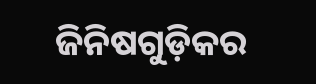ଜିନିଷଗୁଡ଼ିକର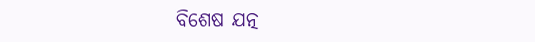ବିଶେଷ ଯତ୍ନ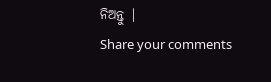ନିଅନ୍ତୁ |
Share your comments